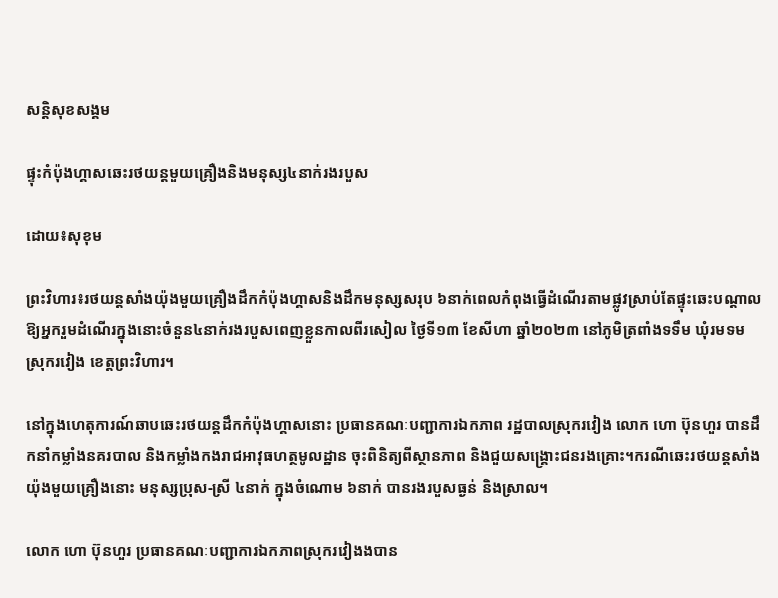សន្ដិសុខសង្គម

ផ្ទុះកំប៉ុងហ្គាសឆេះរថយន្តមួយគ្រឿងនិងមនុស្ស៤នាក់រងរបួស

ដោយ៖សុខុម

ព្រះវិហារ៖រថយន្តសាំងយ៉ុងមួយគ្រឿងដឹកកំប៉ុងហ្គាសនិងដឹកមនុស្សសរុប ៦នាក់ពេលកំពុងធ្វើដំណើរតាមផ្លូវស្រាប់តែផ្ទុះឆេះបណ្ដាលឱ្យអ្នករួមដំណើរក្នុងនោះចំនួន៤នាក់រងរបួសពេញខ្លួនកាលពីរសៀល ថ្ងៃទី១៣ ខែសីហា ឆ្នាំ២០២៣ នៅភូមិត្រពាំងទទឹម ឃុំរមទម ស្រុករវៀង ខេត្តព្រះវិហារ។

នៅក្នុងហេតុការណ៍ឆាបឆេះរថយន្តដឹកកំប៉ុងហ្គាសនោះ ប្រធានគណៈបញ្ជាការឯកភាព រដ្ឋបាលស្រុករវៀង លោក ហោ ប៊ុនហួរ បានដឹកនាំកម្លាំងនគរបាល និងកម្លាំងកងរាជអាវុធហត្ថមូលដ្ឋាន ចុះពិនិត្យពីស្ថានភាព និងជួយសង្គ្រោះជនរងគ្រោះ។ករណីឆេះរថយន្តសាំងយ៉ុងមួយគ្រឿងនោះ មនុស្សប្រុស-ស្រី ៤នាក់ ក្នុងចំណោម ៦នាក់ បានរងរបួសធ្ងន់ និងស្រាល។

លោក ហោ ប៊ុនហួរ ប្រធានគណៈបញ្ជាការឯកភាពស្រុករវៀងងបាន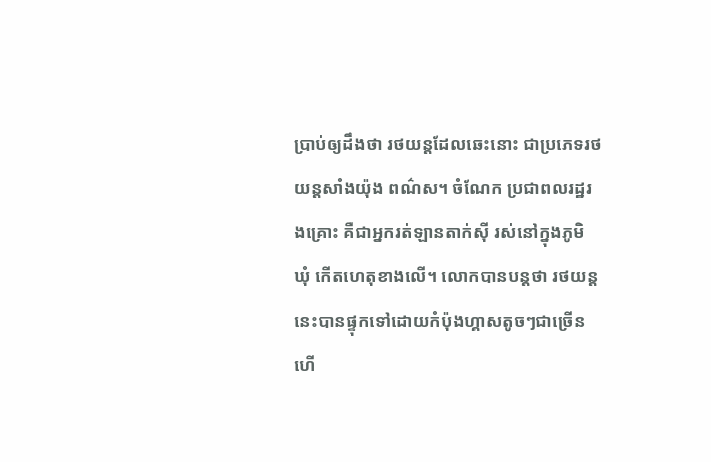ប្រាប់ឲ្យដឹងថា រថយន្តដែលឆេះនោះ ជាប្រភេទរថយន្តសាំងយ៉ុង ពណ៌ស។ ចំណែក ប្រជាពលរដ្ឋរងគ្រោះ គឺជាអ្នករត់ឡានតាក់ស៊ី រស់នៅក្នុងភូមិ ឃុំ កើតហេតុខាងលើ។ លោកបានបន្តថា រថយន្តនេះបានផ្ទុកទៅដោយកំប៉ុងហ្គាសតូចៗជាច្រើន ហើ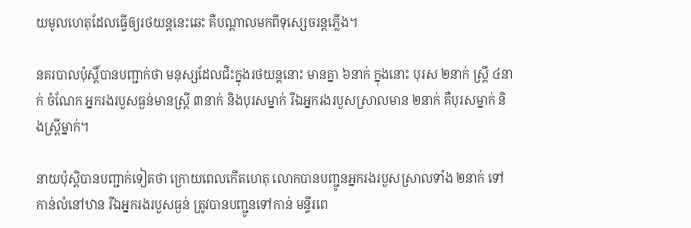យមូលហេតុដែលធ្វើឲ្យរថយន្តនេះឆេះ គឺបណ្តាលមកពីទុស្សេចរន្តភ្លើង។

នគរបាលប៉ុស្តិ៍បានបញ្ជាក់ថា មនុស្សដែលជិះក្នុងរថយន្តនោះ មានគ្នា ៦នាក់ ក្នុងនោះ បុរស ២នាក់ ស្ត្រី ៤នាក់ ចំណែក អ្នករងរបួសធ្ងន់មានស្ត្រី ៣នាក់ និងបុរសម្នាក់ រីឯអ្នករងរបួសស្រាលមាន ២នាក់ គឺបុរសម្នាក់ និងស្រ្តីម្នាក់។

នាយប៉ុស្តិបានបញ្ជាក់ទៀតថា ក្រោយពេលកើតហេតុ លោកបានបញ្ជូនអ្នករងរបួសស្រាលទាំង ២នាក់ ទៅកាន់លំនៅឋាន រីឯអ្នករងរបួសធ្ងន់ ត្រូវបានបញ្ជូនទៅកាន់ មន្ទីរពេ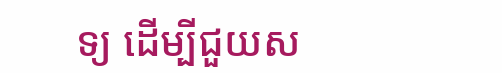ទ្យ ដើម្បីជួយស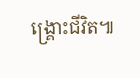ង្គ្រោះជីវិត៕